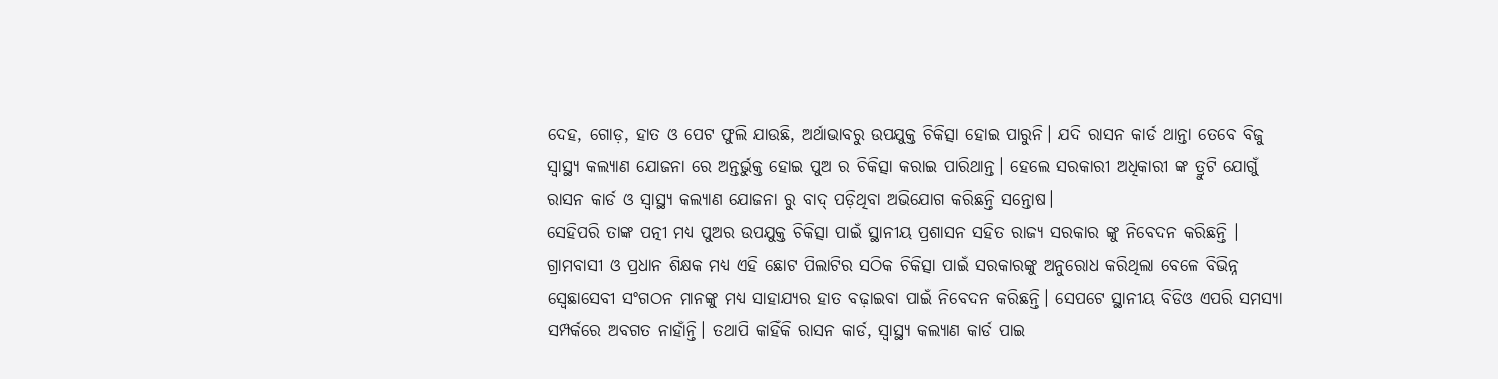ଦେହ, ଗୋଡ଼, ହାତ ଓ ପେଟ ଫୁଲି ଯାଉଛି, ଅର୍ଥାଭାବରୁ ଉପଯୁକ୍ତ ଚିକିତ୍ସା ହୋଇ ପାରୁନି। ଯଦି ରାସନ କାର୍ଡ ଥାନ୍ତା ତେବେ ବିଜୁ ସ୍ବାସ୍ଥ୍ୟ କଲ୍ୟାଣ ଯୋଜନା ରେ ଅନ୍ତର୍ଭୁକ୍ତ ହୋଇ ପୁଅ ର ଚିକିତ୍ସା କରାଇ ପାରିଥାନ୍ତ। ହେଲେ ସରକାରୀ ଅଧିକାରୀ ଙ୍କ ତ୍ରୁଟି ଯୋଗୁଁ ରାସନ କାର୍ଡ ଓ ସ୍ବାସ୍ଥ୍ୟ କଲ୍ୟାଣ ଯୋଜନା ରୁ ବାଦ୍ ପଡ଼ିଥିବା ଅଭିଯୋଗ କରିଛନ୍ତି ସନ୍ତୋଷ।
ସେହିପରି ତାଙ୍କ ପତ୍ନୀ ମଧ୍ୟ ପୁଅର ଉପଯୁକ୍ତ ଚିକିତ୍ସା ପାଇଁ ସ୍ଥାନୀୟ ପ୍ରଶାସନ ସହିତ ରାଜ୍ୟ ସରକାର ଙ୍କୁ ନିବେଦନ କରିଛନ୍ତି । ଗ୍ରାମବାସୀ ଓ ପ୍ରଧାନ ଶିକ୍ଷକ ମଧ୍ୟ ଏହି ଛୋଟ ପିଲାଟିର ସଠିକ ଚିକିତ୍ସା ପାଇଁ ସରକାରଙ୍କୁ ଅନୁରୋଧ କରିଥିଲା ବେଳେ ବିଭିନ୍ନ ସ୍ବେଛାସେବୀ ସଂଗଠନ ମାନଙ୍କୁ ମଧ୍ୟ ସାହାଯ୍ୟର ହାତ ବଢ଼ାଇବା ପାଇଁ ନିବେଦନ କରିଛନ୍ତି। ସେପଟେ ସ୍ଥାନୀୟ ବିଡିଓ ଏପରି ସମସ୍ୟା ସମ୍ପର୍କରେ ଅବଗତ ନାହାଁନ୍ତି। ତଥାପି କାହିଁକି ରାସନ କାର୍ଡ, ସ୍ବାସ୍ଥ୍ୟ କଲ୍ୟାଣ କାର୍ଡ ପାଇ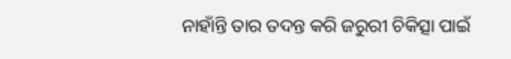ନାହାଁନ୍ତି ତାର ତଦନ୍ତ କରି ଜରୁରୀ ଚିକିତ୍ସା ପାଇଁ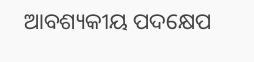ଆବଶ୍ୟକୀୟ ପଦକ୍ଷେପ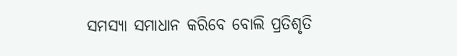ସମସ୍ୟା ସମାଧାନ କରିବେ ବୋଲି ପ୍ରତିଶୃତି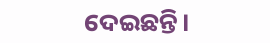ଦେଇଛନ୍ତି।